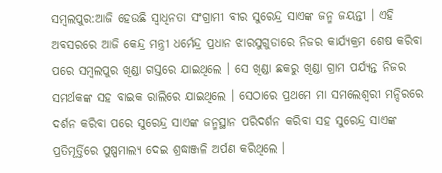ସମ୍ବଲପୁର:ଆଜି ହେଉଛି ସ୍ଵାଧିନତା ସଂଗ୍ରାମୀ ବୀର ସୁରେନ୍ଦ୍ର ସାଏଙ୍କ ଜନ୍ମ ଜୟନ୍ତୀ । ଏହି ଅବସରରେ ଆଜି କେନ୍ଦ୍ର ମନ୍ତ୍ରୀ ଧର୍ମେନ୍ଦ୍ର ପ୍ରଧାନ ଝାରସୁଗୁଡାରେ ନିଜର କାର୍ଯ୍ୟକ୍ରମ ଶେଷ କରିବା ପରେ ସମ୍ବଲପୁର ଖିଣ୍ଡା ଗସ୍ତରେ ଯାଇଥିଲେ । ସେ ଖିଣ୍ଡା ଛକରୁ ଖିଣ୍ଡା ଗ୍ରାମ ପର୍ଯ୍ୟନ୍ତ ନିଜର ସମର୍ଥକଙ୍କ ସହ ବାଇକ ରାଲିରେ ଯାଇଥିଲେ । ସେଠାରେ ପ୍ରଥମେ ମା ସମଲେଶ୍ୱରୀ ମନ୍ଦିରରେ ଦର୍ଶନ କରିବା ପରେ ସୁରେନ୍ଦ୍ର ସାଏଙ୍କ ଜନ୍ମସ୍ଥାନ ପରିଦର୍ଶନ କରିବା ସହ ସୁରେନ୍ଦ୍ର ସାଏଙ୍କ ପ୍ରତିମୂର୍ତ୍ତିରେ ପୁଷ୍ପମାଲ୍ୟ ଦେଇ ଶ୍ରଦ୍ଧାଞ୍ଜଳି ଅର୍ପଣ କରିଥିଲେ ।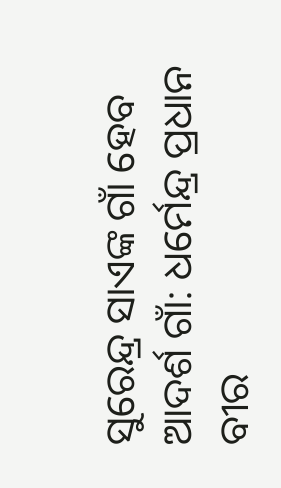ସୁରେନ୍ଦ୍ର ସାଏଙ୍କ ଗାଁ ହେବ ଆଦର୍ଶ ଗାଁ: ଧର୍ମେନ୍ଦ୍ର ପ୍ରଧାନ
ବୀର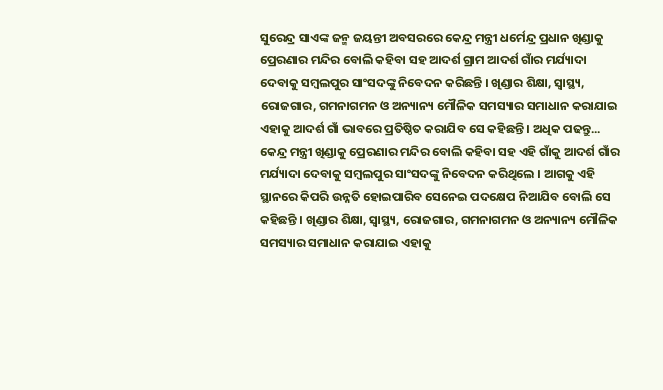ସୁରେନ୍ଦ୍ର ସାଏଙ୍କ ଜନ୍ମ ଜୟନ୍ତୀ ଅବସରରେ କେନ୍ଦ୍ର ମନ୍ତ୍ରୀ ଧର୍ମେନ୍ଦ୍ର ପ୍ରଧାନ ଖିଣ୍ଡାକୁ ପ୍ରେରଣାର ମନ୍ଦିର ବୋଲି କହିବା ସହ ଆଦର୍ଶ ଗ୍ରାମ ଆଦର୍ଶ ଗାଁର ମର୍ଯ୍ୟାଦା ଦେବାକୁ ସମ୍ବଲପୁର ସାଂସଦଙ୍କୁ ନିବେଦନ କରିଛନ୍ତି । ଖିଣ୍ଡାର ଶିକ୍ଷା, ସ୍ୱାସ୍ଥ୍ୟ, ରୋଜଗାର, ଗମନାଗମନ ଓ ଅନ୍ୟାନ୍ୟ ମୌଳିକ ସମସ୍ୟାର ସମାଧାନ କରାଯାଇ ଏହାକୁ ଆଦର୍ଶ ଗାଁ ଭାବରେ ପ୍ରତିଷ୍ଠିତ କରାଯିବ ସେ କହିଛନ୍ତି । ଅଧିକ ପଢନ୍ତୁ...
କେନ୍ଦ୍ର ମନ୍ତ୍ରୀ ଖିଣ୍ଡାକୁ ପ୍ରେରଣାର ମନ୍ଦିର ବୋଲି କହିବା ସହ ଏହି ଗାଁକୁ ଆଦର୍ଶ ଗାଁର ମର୍ଯ୍ୟାଦା ଦେବାକୁ ସମ୍ବଲପୁର ସାଂସଦଙ୍କୁ ନିବେଦନ କରିଥିଲେ । ଆଗକୁ ଏହି ସ୍ଥାନରେ କିପରି ଉନ୍ନତି ହୋଇପାରିବ ସେନେଇ ପଦକ୍ଷେପ ନିଆଯିବ ବୋଲି ସେ କହିଛନ୍ତି । ଖିଣ୍ଡାର ଶିକ୍ଷା, ସ୍ୱାସ୍ଥ୍ୟ, ରୋଜଗାର, ଗମନାଗମନ ଓ ଅନ୍ୟାନ୍ୟ ମୌଳିକ ସମସ୍ୟାର ସମାଧାନ କରାଯାଇ ଏହାକୁ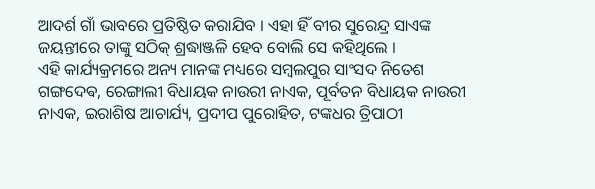ଆଦର୍ଶ ଗାଁ ଭାବରେ ପ୍ରତିଷ୍ଠିତ କରାଯିବ । ଏହା ହିଁ ବୀର ସୁରେନ୍ଦ୍ର ସାଏଙ୍କ ଜୟନ୍ତୀରେ ତାଙ୍କୁ ସଠିକ୍ ଶ୍ରଦ୍ଧାଞ୍ଜଳି ହେବ ବୋଲି ସେ କହିଥିଲେ ।
ଏହି କାର୍ଯ୍ୟକ୍ରମରେ ଅନ୍ୟ ମାନଙ୍କ ମଧ୍ୟରେ ସମ୍ବଲପୁର ସାଂସଦ ନିତେଶ ଗଙ୍ଗଦେଵ, ରେଙ୍ଗାଲୀ ବିଧାୟକ ନାଉରୀ ନାଏକ, ପୂର୍ବତନ ବିଧାୟକ ନାଉରୀ ନାଏକ, ଇରାଶିଷ ଆଚାର୍ଯ୍ୟ, ପ୍ରଦୀପ ପୁରୋହିତ, ଟଙ୍କଧର ତ୍ରିପାଠୀ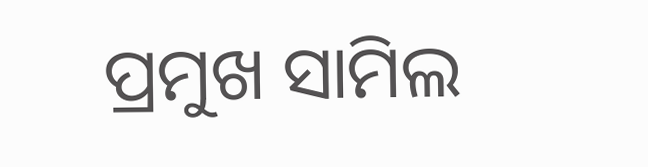ପ୍ରମୁଖ ସାମିଲ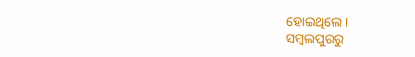ହୋଇଥିଲେ ।
ସମ୍ବଲପୁରରୁ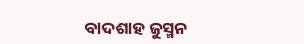ବାଦଶାହ ଜୁସ୍ମନ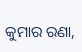କୁମାର ରଣା,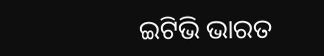ଇଟିଭି ଭାରତ